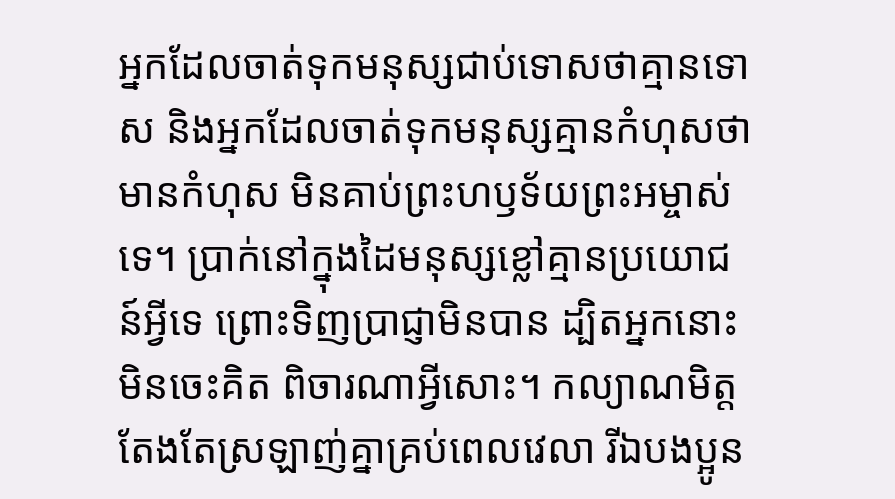អ្នកដែលចាត់ទុកមនុស្សជាប់ទោសថាគ្មានទោស និងអ្នកដែលចាត់ទុកមនុស្សគ្មានកំហុសថាមានកំហុស មិនគាប់ព្រះហឫទ័យព្រះអម្ចាស់ទេ។ ប្រាក់នៅក្នុងដៃមនុស្សខ្លៅគ្មានប្រយោជន៍អ្វីទេ ព្រោះទិញប្រាជ្ញាមិនបាន ដ្បិតអ្នកនោះមិនចេះគិត ពិចារណាអ្វីសោះ។ កល្យាណមិត្តតែងតែស្រឡាញ់គ្នាគ្រប់ពេលវេលា រីឯបងប្អូន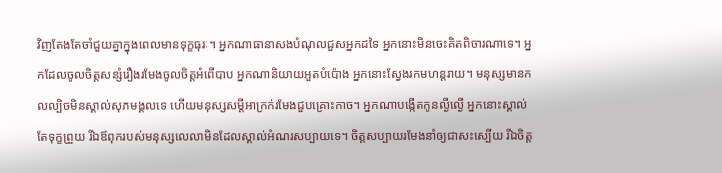វិញតែងតែចាំជួយគ្នាក្នុងពេលមានទុក្ខធុរៈ។ អ្នកណាធានាសងបំណុលជួសអ្នកដទៃ អ្នកនោះមិនចេះគិតពិចារណាទេ។ អ្នកដែលចូលចិត្តសន្សំរឿងរមែងចូលចិត្តអំពើបាប អ្នកណានិយាយអួតបំប៉ោង អ្នកនោះស្វែងរកមហន្តរាយ។ មនុស្សមានកលល្បិចមិនស្គាល់សុភមង្គលទេ ហើយមនុស្សសម្ដីអាក្រក់រមែងជួបគ្រោះកាច។ អ្នកណាបង្កើតកូនល្ងីល្ងើ អ្នកនោះស្គាល់តែទុក្ខព្រួយ រីឯឪពុករបស់មនុស្សលេលាមិនដែលស្គាល់អំណរសប្បាយទេ។ ចិត្តសប្បាយរមែងនាំឲ្យជាសះស្បើយ រីឯចិត្ត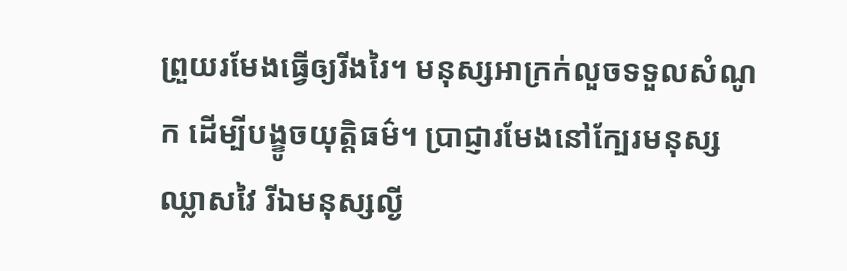ព្រួយរមែងធ្វើឲ្យរីងរៃ។ មនុស្សអាក្រក់លួចទទួលសំណូក ដើម្បីបង្ខូចយុត្តិធម៌។ ប្រាជ្ញារមែងនៅក្បែរមនុស្សឈ្លាសវៃ រីឯមនុស្សល្ងី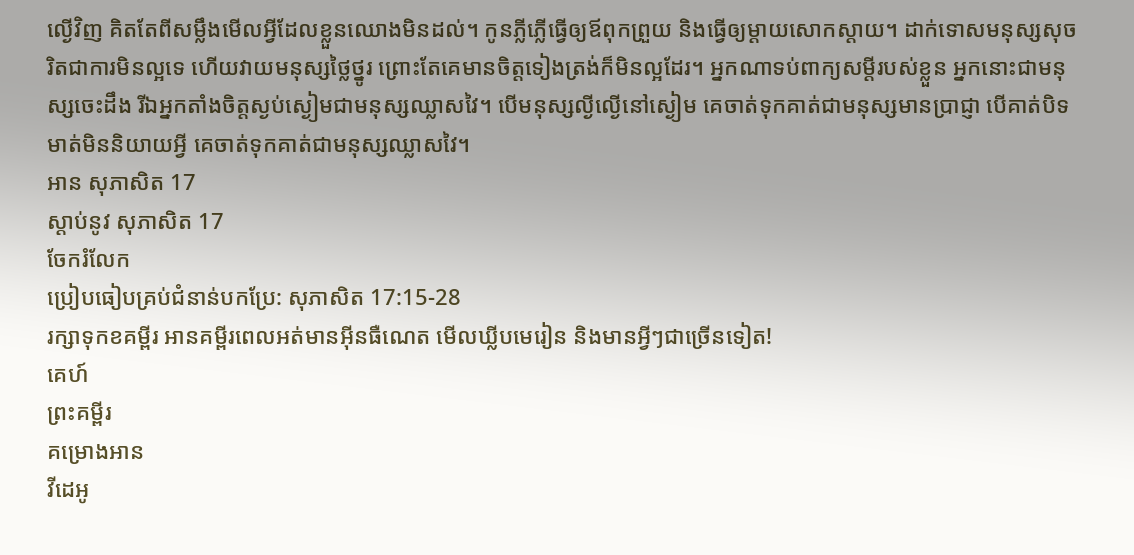ល្ងើវិញ គិតតែពីសម្លឹងមើលអ្វីដែលខ្លួនឈោងមិនដល់។ កូនភ្លីភ្លើធ្វើឲ្យឪពុកព្រួយ និងធ្វើឲ្យម្ដាយសោកស្ដាយ។ ដាក់ទោសមនុស្សសុចរិតជាការមិនល្អទេ ហើយវាយមនុស្សថ្លៃថ្នូរ ព្រោះតែគេមានចិត្តទៀងត្រង់ក៏មិនល្អដែរ។ អ្នកណាទប់ពាក្យសម្ដីរបស់ខ្លួន អ្នកនោះជាមនុស្សចេះដឹង រីឯអ្នកតាំងចិត្តស្ងប់ស្ងៀមជាមនុស្សឈ្លាសវៃ។ បើមនុស្សល្ងីល្ងើនៅស្ងៀម គេចាត់ទុកគាត់ជាមនុស្សមានប្រាជ្ញា បើគាត់បិទមាត់មិននិយាយអ្វី គេចាត់ទុកគាត់ជាមនុស្សឈ្លាសវៃ។
អាន សុភាសិត 17
ស្ដាប់នូវ សុភាសិត 17
ចែករំលែក
ប្រៀបធៀបគ្រប់ជំនាន់បកប្រែ: សុភាសិត 17:15-28
រក្សាទុកខគម្ពីរ អានគម្ពីរពេលអត់មានអ៊ីនធឺណេត មើលឃ្លីបមេរៀន និងមានអ្វីៗជាច្រើនទៀត!
គេហ៍
ព្រះគម្ពីរ
គម្រោងអាន
វីដេអូ